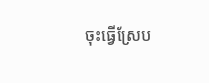ចុះធ្វើស្រែប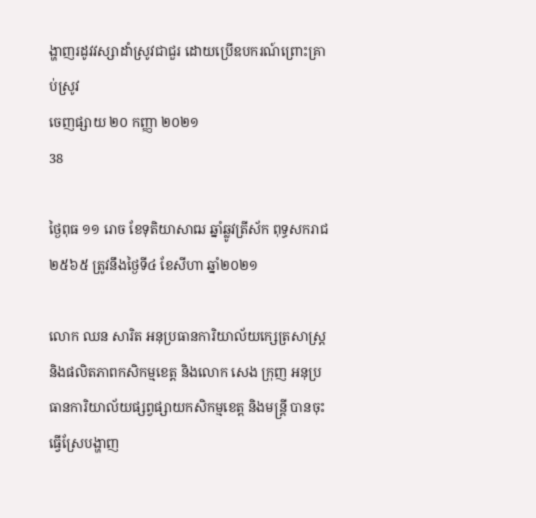ង្ហាញរដូវវស្សាដាំស្រូវជាជួរ ដោយប្រើឧបករណ៍ព្រោះគា្រប់ស្រូវ
ចេញផ្សាយ ២០ កញ្ញា ២០២១
38

ថ្ងៃពុធ ១១ រោច ខែទុតិយាសាឍ ឆ្នាំឆ្លូវត្រីស័ក ពុទ្ធសករាជ ២៥៦៥ ត្រូវនឹងថ្ងៃទី៤ ខែសីហា ឆ្នាំ២០២១

លោក ឈន សារិត អនុប្រធានការិយាល័យក្សេត្រសាស្រ្ត និងផលិតភាពកសិកម្មខេត្ត និងលោក សេង ក្រុញ អនុប្រធានការិយាល័យផ្សព្វផ្សាយកសិកម្មខេត្ត និងមន្ត្រី បានចុះធ្វើស្រែបង្ហាញ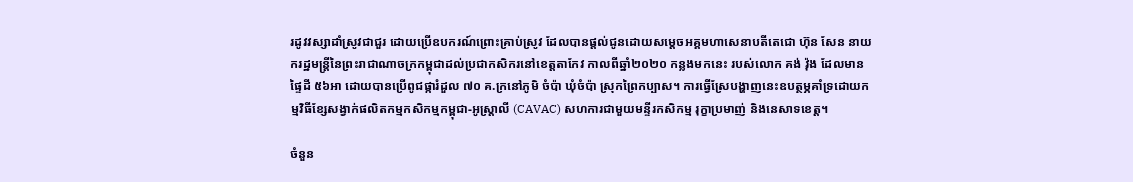រដូវវស្សាដាំស្រូវជាជួរ ដោយប្រើឧបករណ៍ព្រោះគា្រប់ស្រូវ ដែលបានផ្តល់ជូនដោយសម្តេចអគ្គមហាសេនាបតីតេជោ ហ៊ុន សែន នាយករដ្ឋមន្រ្តីនៃព្រះរាជាណាចក្រកម្ពុជាដល់ប្រជាកសិករនៅខេត្តតាកែវ កាលពីឆ្នាំ២០២០ កន្លងមកនេះ របស់លោក គង់ វ៉ុង ដែលមានផ្ទៃដី ៥៦អា ដោយបានប្រើពូជផ្ការំដួល ៧០ គ.ក្រនៅភូមិ ចំប៉ា ឃុំចំប៉ា ស្រុកព្រៃកប្បាស។ ការធ្វើស្រែបង្ហាញនេះឧបត្ថម្ភគាំទ្រដោយកម្មវិធីខ្សែសង្វាក់ផលិតកម្មកសិកម្មកម្ពុជា-អូស្រ្តាលី (CAVAC) សហការជាមួយមន្ទីរកសិកម្ម រុក្ខាប្រមាញ់ និងនេសាទខេត្ត។

ចំនួន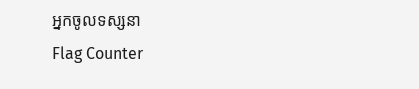អ្នកចូលទស្សនា
Flag Counter